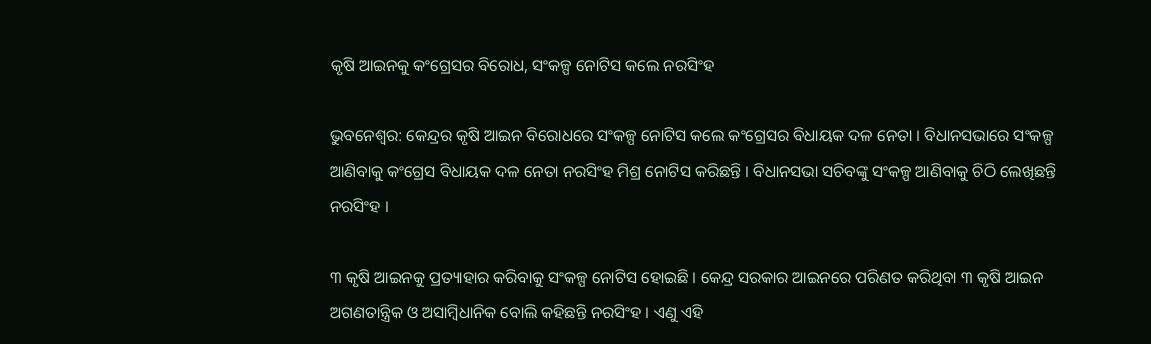କୃଷି ଆଇନକୁ କଂଗ୍ରେସର ବିରୋଧ, ସଂକଳ୍ପ ନୋଟିସ କଲେ ନରସିଂହ

ଭୁବନେଶ୍ବର: କେନ୍ଦ୍ରର କୃଷି ଆଇନ ବିରୋଧରେ ସଂକଳ୍ପ ନୋଟିସ କଲେ କଂଗ୍ରେସର ବିଧାୟକ ଦଳ ନେତା । ବିଧାନସଭାରେ ସଂକଳ୍ପ ଆଣିବାକୁ କଂଗ୍ରେସ ବିଧାୟକ ଦଳ ନେତା ନରସିଂହ ମିଶ୍ର ନୋଟିସ କରିଛନ୍ତି । ବିଧାନସଭା ସଚିବଙ୍କୁ ସଂକଳ୍ପ ଆଣିବାକୁ ଚିଠି ଲେଖିଛନ୍ତି ନରସିଂହ ।

୩ କୃଷି ଆଇନକୁ ପ୍ରତ୍ୟାହାର କରିବାକୁ ସଂକଳ୍ପ ନୋଟିସ ହୋଇଛି । କେନ୍ଦ୍ର ସରକାର ଆଇନରେ ପରିଣତ କରିଥିବା ୩ କୃଷି ଆଇନ ଅଗଣତାନ୍ତ୍ରିକ ଓ ଅସାମ୍ବିଧାନିକ ବୋଲି କହିଛନ୍ତି ନରସିଂହ । ଏଣୁ ଏହି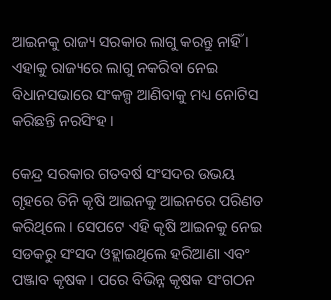ଆଇନକୁ ରାଜ୍ୟ ସରକାର ଲାଗୁ କରନ୍ତୁ ନାହିଁ । ଏହାକୁ ରାଜ୍ୟରେ ଲାଗୁ ନକରିବା ନେଇ ବିଧାନସଭାରେ ସଂକଳ୍ପ ଆଣିବାକୁ ମଧ୍ୟ ନୋଟିସ କରିଛନ୍ତି ନରସିଂହ ।

କେନ୍ଦ୍ର ସରକାର ଗତବର୍ଷ ସଂସଦର ଉଭୟ ଗୃହରେ ତିନି କୃଷି ଆଇନକୁ ଆଇନରେ ପରିଣତ କରିଥିଲେ । ସେପଟେ ଏହି କୃଷି ଆଇନକୁ ନେଇ ସଡକରୁ ସଂସଦ ଓହ୍ଲାଇଥିଲେ ହରିଆଣା ଏବଂ ପଞ୍ଜାବ କୃଷକ । ପରେ ବିଭିନ୍ନ କୃଷକ ସଂଗଠନ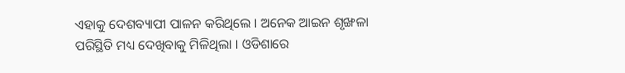ଏହାକୁ ଦେଶବ୍ୟାପୀ ପାଳନ କରିଥିଲେ । ଅନେକ ଆଇନ ଶୃଙ୍ଖଳା ପରିସ୍ଥିତି ମଧ୍ୟ ଦେଖିବାକୁ ମିଳିଥିଲା । ଓଡିଶାରେ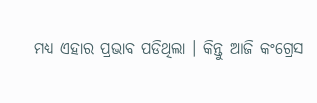ମଧ୍ୟ ଏହାର ପ୍ରଭାବ ପଡିଥିଲା । କିନ୍ତୁ ଆଜି କଂଗ୍ରେସ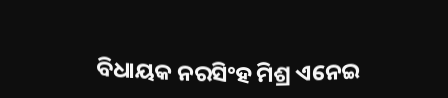ବିଧାୟକ ନରସିଂହ ମିଶ୍ର ଏନେଇ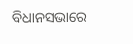ବିଧାନସଭାରେ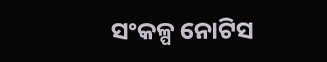ସଂକଳ୍ପ ନୋଟିସ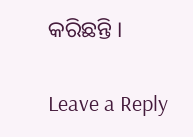କରିଛନ୍ତି ।

Leave a Reply